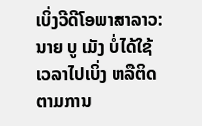ເບິ່ງວີດີໂອພາສາລາວ:
ນາຍ ບູ ເມັງ ບໍ່ໄດ້ໃຊ້ເວລາໄປເບິ່ງ ຫລືຕິດຕາມການ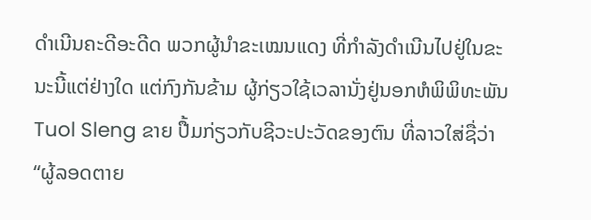ດໍາເນີນຄະດີອະດີດ ພວກຜູ້ນໍາຂະເໝນແດງ ທີ່ກໍາລັງດໍາເນີນໄປຢູ່ໃນຂະນະນີ້ແຕ່ຢ່າງໃດ ແຕ່ກົງກັນຂ້າມ ຜູ້ກ່ຽວໃຊ້ເວລານັ່ງຢູ່ນອກຫໍພິພິທະພັນ Tuol Sleng ຂາຍ ປື້ມກ່ຽວກັບຊີວະປະວັດຂອງຕົນ ທີ່ລາວໃສ່ຊື່ວ່າ “ຜູ້ລອດຕາຍ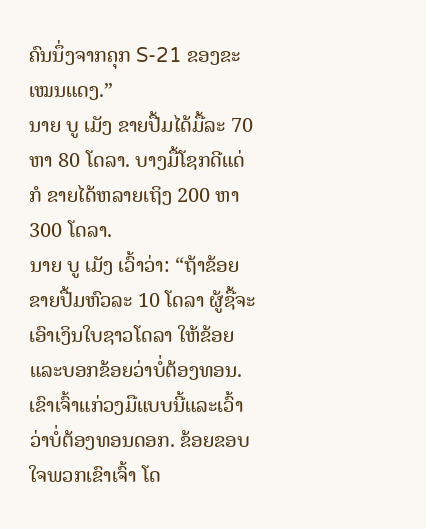ຄົນນຶ່ງຈາກຄຸກ S-21 ຂອງຂະເໝນແດງ.”
ນາຍ ບູ ເມັງ ຂາຍປື້ມໄດ້ມື້ລະ 70 ຫາ 80 ໂດລາ. ບາງມື້ໂຊກດີແດ່ ກໍ ຂາຍໄດ້ຫລາຍເຖິງ 200 ຫາ 300 ໂດລາ.
ນາຍ ບູ ເມັງ ເວົ້າວ່າ: “ຖ້າຂ້ອຍຂາຍປື້ມຫົວລະ 10 ໂດລາ ຜູ້ຊື້ຈະເອົາເງິນໃບຊາວໂດລາ ໃຫ້ຂ້ອຍ ແລະບອກຂ້ອຍວ່າບໍ່ຕ້ອງທອນ. ເຂົາເຈົ້າແກ່ວງມືແບບນີ້ແລະເວົ້າວ່າບໍ່ຕ້ອງທອນດອກ. ຂ້ອຍຂອບໃຈພວກເຂົາເຈົ້າ ໂດ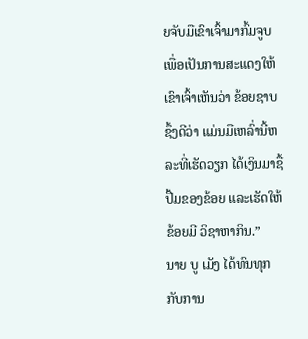ຍຈັບມືເຂົາເຈົ້າມາກົ້ມຈູບ ເພື່ອເປັນການສະແດງໃຫ້ເຂົາເຈົ້າເຫັນວ່າ ຂ້ອຍຊາບຊຶ້ງດີວ່າ ແມ່ນມືເຫລົ່ານີ້ຫລະທີ່ເຮັດວຽກ ໄດ້ເງິນມາຊື້ປື້ມຂອງຂ້ອຍ ແລະເຮັດໃຫ້ຂ້ອຍມີ ວິຊາຫາກິນ.”
ນາຍ ບູ ເມັງ ໄດ້ທົນທຸກກັບການ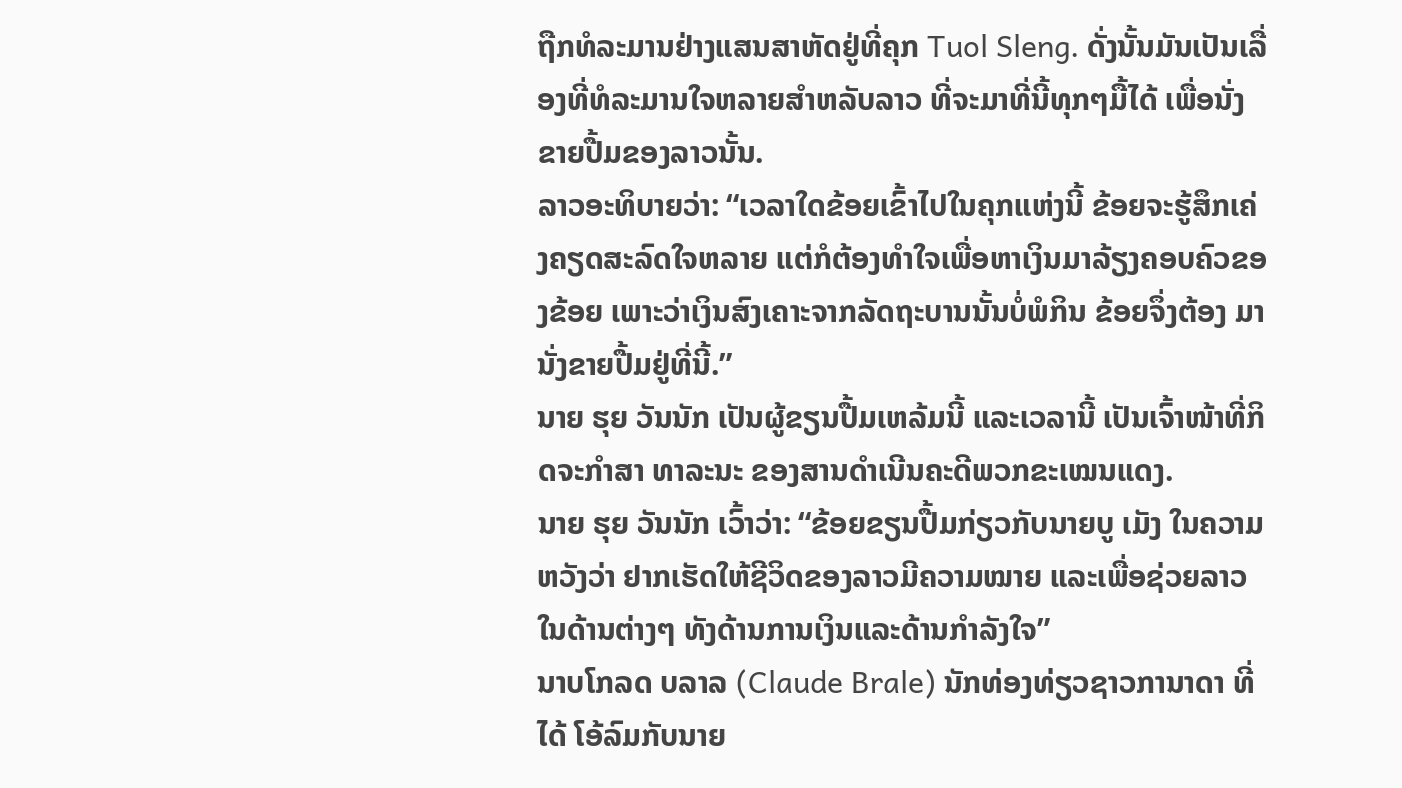ຖືກທໍລະມານຢ່າງແສນສາຫັດຢູ່ທີ່ຄຸກ Tuol Sleng. ດັ່ງນັ້ນມັນເປັນເລື່ອງທີ່ທໍລະມານໃຈຫລາຍສໍາຫລັບລາວ ທີ່ຈະມາທີ່ນີ້ທຸກໆມື້ໄດ້ ເພື່ອນັ່ງຂາຍປື້ມຂອງລາວນັ້ນ.
ລາວອະທິບາຍວ່າ: “ເວລາໃດຂ້ອຍເຂົ້າໄປໃນຄຸກແຫ່ງນີ້ ຂ້ອຍຈະຮູ້ສຶກເຄ່ງຄຽດສະລົດໃຈຫລາຍ ແຕ່ກໍຕ້ອງທໍາໃຈເພື່ອຫາເງິນມາລ້ຽງຄອບຄົວຂອງຂ້ອຍ ເພາະວ່າເງິນສົງເຄາະຈາກລັດຖະບານນັ້ນບໍ່ພໍກິນ ຂ້ອຍຈຶ່ງຕ້ອງ ມານັ່ງຂາຍປື້ມຢູ່ທີ່ນີ້.”
ນາຍ ຮຸຍ ວັນນັກ ເປັນຜູ້ຂຽນປື້ມເຫລ້ມນີ້ ແລະເວລານີ້ ເປັນເຈົ້າໜ້າທີ່ກິດຈະກໍາສາ ທາລະນະ ຂອງສານດໍາເນີນຄະດີພວກຂະເໝນແດງ.
ນາຍ ຮຸຍ ວັນນັກ ເວົ້າວ່າ: “ຂ້ອຍຂຽນປື້ມກ່ຽວກັບນາຍບູ ເມັງ ໃນຄວາມຫວັງວ່າ ຢາກເຮັດໃຫ້ຊີວິດຂອງລາວມີຄວາມໝາຍ ແລະເພື່ອຊ່ວຍລາວໃນດ້ານຕ່າງໆ ທັງດ້ານການເງິນແລະດ້ານກໍາລັງໃຈ”
ນາບໂກລດ ບລາລ (Claude Brale) ນັກທ່ອງທ່ຽວຊາວການາດາ ທີ່ໄດ້ ໂອ້ລົມກັບນາຍ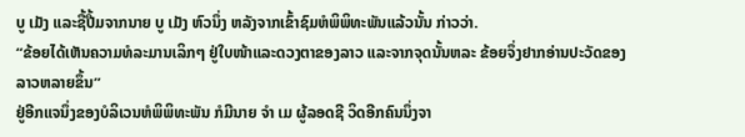ບູ ເມັງ ແລະຊື້ປື້ມຈາກນາຍ ບູ ເມັງ ຫົວນຶ່ງ ຫລັງຈາກເຂົ້າຊົມຫໍພິພິທະພັນແລ້ວນັ້ນ ກ່າວວ່າ.
“ຂ້ອຍໄດ້ເຫັນຄວາມທໍລະມານເລິກໆ ຢູ່ໃບໜ້າແລະດວງຕາຂອງລາວ ແລະຈາກຈຸດນັ້ນຫລະ ຂ້ອຍຈຶ່ງຢາກອ່ານປະວັດຂອງລາວຫລາຍຂຶ້ນ”
ຢູ່ອີກແຈນຶ່ງຂອງບໍລິເວນຫໍພິພິທະພັນ ກໍມີນາຍ ຈໍາ ເມ ຜູ້ລອດຊີ ວິດອີກຄົນນຶ່ງຈາ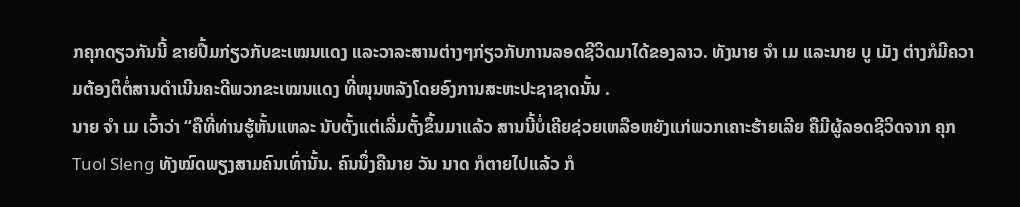ກຄຸກດຽວກັນນີ້ ຂາຍປື້ມກ່ຽວກັບຂະເໝນແດງ ແລະວາລະສານຕ່າງໆກ່ຽວກັບການລອດຊີວິດມາໄດ້ຂອງລາວ. ທັງນາຍ ຈໍາ ເມ ແລະນາຍ ບູ ເມັງ ຕ່າງກໍມີຄວາມຕ້ອງຕິຕໍ່ສານດໍາເນີນຄະດີພວກຂະເໝນແດງ ທີ່ໜຸນຫລັງໂດຍອົງການສະຫະປະຊາຊາດນັ້ນ .
ນາຍ ຈໍາ ເມ ເວົ້າວ່າ “ຄືທີ່ທ່ານຮູ້ຫັ້ນແຫລະ ນັບຕັ້ງແຕ່ເລີ່ມຕັ້ງຂຶ້ນມາແລ້ວ ສານນີ້ບໍ່ເຄີຍຊ່ວຍເຫລືອຫຍັງແກ່ພວກເຄາະຮ້າຍເລີຍ ຄືມີຜູ້ລອດຊີວິດຈາກ ຄຸກ Tuol Sleng ທັງໝົດພຽງສາມຄົນເທົ່ານັ້ນ. ຄົນນຶ່ງຄືນາຍ ວັນ ນາດ ກໍຕາຍໄປແລ້ວ ກໍ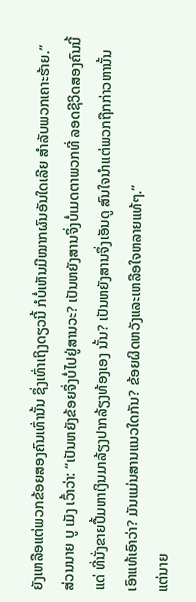ຍັງເຫລືອແຕ່ພວກຂ້ອຍສອງຄົນເທົ່ານັ້ນ ຊຶ່ງເທົ່າເຖິງດຽວນີ້ ກໍບໍ່ເຫັນມີໝາກຜົນອັນໃດເລີຍ ສໍາລັບພວກເຄາະຮ້າຍ.”
ສ່ວນນາຍ ບູ ເມັງ ເວົ້າວ່າ: “ເປັນຫຍັງຂ້ອຍຈຶ່ງບໍ່ໄປຢູ່ສານວະ? ເປັນຫຍັງສານຈຶ່ງບໍ່ເມດຕາພວກທີ່ ລອດຊີວິດສອງຄົນນີ້ແດ່ ທີ່ນັ່ງຂາຍປື້ມຫາເງິນມາລ້ຽງປາກລ້ຽງທ້ອງເອງ ນັ້ນ? ເປັນຫຍັງສານຈຶ່ງເອັນດູ ສົນໃຈນໍາແຕ່ພວກຖືກກ່າວຫານັ້ນເອົາແທ້ເອົາວ່າ? ມັນແມ່ນສານແນວໃດກັນ? ຂ້ອຍຜິດຫວັງແລະເຫລືອໃຈຫລາຍແທ້ໆ.”
ແຕ່ນາຍ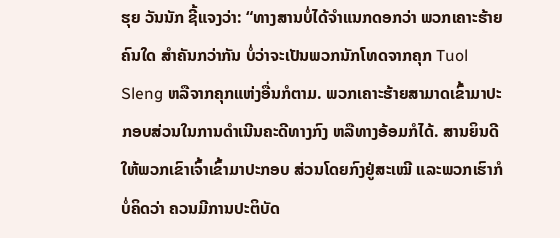ຮຸຍ ວັນນັກ ຊີ້ແຈງວ່າ: “ທາງສານບໍ່ໄດ້ຈໍາແນກດອກວ່າ ພວກເຄາະຮ້າຍຄົນໃດ ສໍາຄັນກວ່າກັນ ບໍ່ວ່າຈະເປັນພວກນັກໂທດຈາກຄຸກ Tuol Sleng ຫລືຈາກຄຸກແຫ່ງອື່ນກໍຕາມ. ພວກເຄາະຮ້າຍສາມາດເຂົ້າມາປະກອບສ່ວນໃນການດໍາເນີນຄະດີທາງກົງ ຫລືທາງອ້ອມກໍໄດ້. ສານຍິນດີໃຫ້ພວກເຂົາເຈົ້າເຂົ້າມາປະກອບ ສ່ວນໂດຍກົງຢູ່ສະເໝີ ແລະພວກເຮົາກໍບໍ່ຄິດວ່າ ຄວນມີການປະຕິບັດ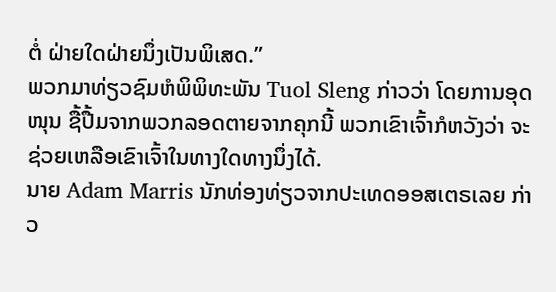ຕໍ່ ຝ່າຍໃດຝ່າຍນຶ່ງເປັນພິເສດ.”
ພວກມາທ່ຽວຊົມຫໍພິພິທະພັນ Tuol Sleng ກ່າວວ່າ ໂດຍການອຸດໜຸນ ຊື້ປື້ມຈາກພວກລອດຕາຍຈາກຄຸກນີ້ ພວກເຂົາເຈົ້າກໍຫວັງວ່າ ຈະຊ່ວຍເຫລືອເຂົາເຈົ້າໃນທາງໃດທາງນຶ່ງໄດ້.
ນາຍ Adam Marris ນັກທ່ອງທ່ຽວຈາກປະເທດອອສເຕຣເລຍ ກ່າວ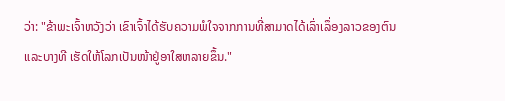ວ່າ: "ຂ້າພະເຈົ້າຫວັງວ່າ ເຂົາເຈົ້າໄດ້ຮັບຄວາມພໍໃຈຈາກການທີ່ສາມາດໄດ້ເລົ່າເລຶ່ອງລາວຂອງຕົນ ແລະບາງທີ ເຮັດໃຫ້ໂລກເປັນໜ້າຢູ່ອາໃສຫລາຍຂຶ້ນ."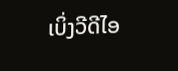ເບິ່ງວີດີໄອ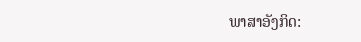ພາສາອັງກິດ: